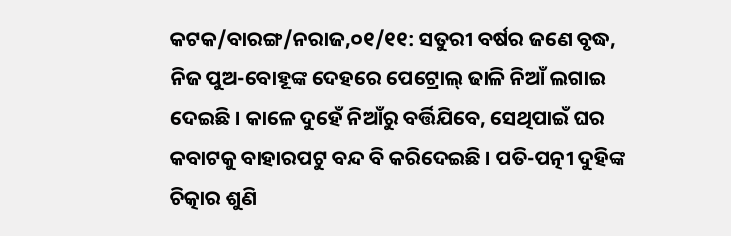କଟକ/ବାରଙ୍ଗ/ନରାଜ,୦୧/୧୧: ସତୁରୀ ବର୍ଷର ଜଣେ ବୃଦ୍ଧ, ନିଜ ପୁଅ-ବୋହୂଙ୍କ ଦେହରେ ପେଟ୍ରୋଲ୍ ଢାଳି ନିଆଁ ଲଗାଇ ଦେଇଛି । କାଳେ ଦୁହେଁ ନିଆଁରୁ ବର୍ତ୍ତିଯିବେ, ସେଥିପାଇଁ ଘର କବାଟକୁ ବାହାରପଟୁ ବନ୍ଦ ବି କରିଦେଇଛି । ପତି-ପତ୍ନୀ ଦୁହିଙ୍କ ଚିତ୍କାର ଶୁଣି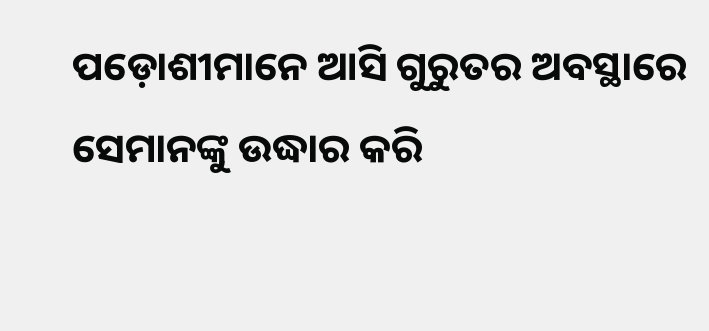ପଡ଼ୋଶୀମାନେ ଆସି ଗୁରୁତର ଅବସ୍ଥାରେ ସେମାନଙ୍କୁ ଉଦ୍ଧାର କରି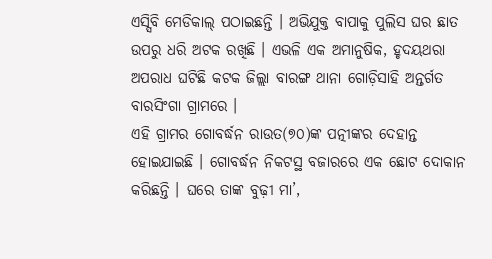ଏସ୍ସିବି ମେଡିକାଲ୍ ପଠାଇଛନ୍ତି । ଅଭିଯୁକ୍ତ ବାପାକୁ ପୁଲିସ ଘର ଛାତ ଉପରୁ ଧରି ଅଟକ ରଖିଛି । ଏଭଳି ଏକ ଅମାନୁଷିକ, ହୃଦୟଥରା ଅପରାଧ ଘଟିଛି କଟକ ଜିଲ୍ଲା ବାରଙ୍ଗ ଥାନା ଗୋଡ଼ିସାହି ଅନ୍ତର୍ଗତ ବାରସିଂଗା ଗ୍ରାମରେ ।
ଏହି ଗ୍ରାମର ଗୋବର୍ଦ୍ଧନ ରାଉତ(୭୦)ଙ୍କ ପତ୍ନୀଙ୍କର ଦେହାନ୍ତ ହୋଇଯାଇଛି । ଗୋବର୍ଦ୍ଧନ ନିକଟସ୍ଥ ବଜାରରେ ଏକ ଛୋଟ ଦୋକାନ କରିଛନ୍ତି । ଘରେ ତାଙ୍କ ବୁଢ଼ୀ ମା’,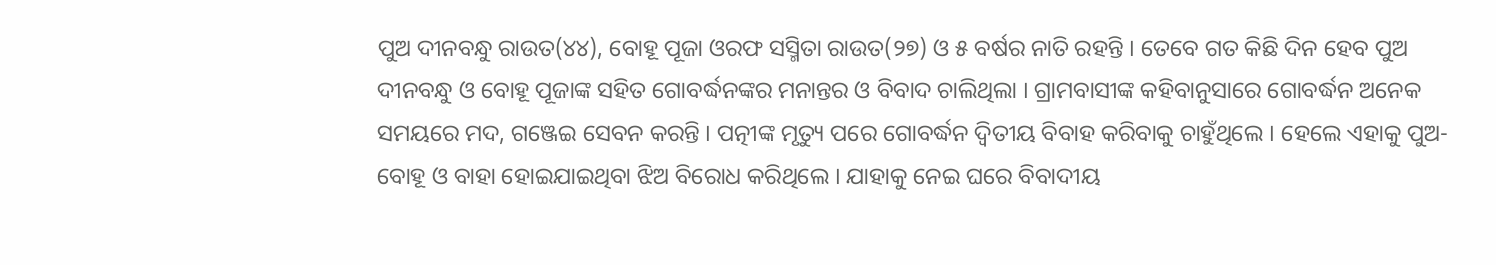ପୁଅ ଦୀନବନ୍ଧୁ ରାଉତ(୪୪), ବୋହୂ ପୂଜା ଓରଫ ସସ୍ମିତା ରାଉତ(୨୭) ଓ ୫ ବର୍ଷର ନାତି ରହନ୍ତି । ତେବେ ଗତ କିଛି ଦିନ ହେବ ପୁଅ ଦୀନବନ୍ଧୁ ଓ ବୋହୂ ପୂଜାଙ୍କ ସହିତ ଗୋବର୍ଦ୍ଧନଙ୍କର ମନାନ୍ତର ଓ ବିବାଦ ଚାଲିଥିଲା । ଗ୍ରାମବାସୀଙ୍କ କହିବାନୁସାରେ ଗୋବର୍ଦ୍ଧନ ଅନେକ ସମୟରେ ମଦ, ଗଞ୍ଜେଇ ସେବନ କରନ୍ତି । ପତ୍ନୀଙ୍କ ମୃତ୍ୟୁ ପରେ ଗୋବର୍ଦ୍ଧନ ଦ୍ୱିତୀୟ ବିବାହ କରିବାକୁ ଚାହୁଁଥିଲେ । ହେଲେ ଏହାକୁ ପୁଅ- ବୋହୂ ଓ ବାହା ହୋଇଯାଇଥିବା ଝିଅ ବିରୋଧ କରିଥିଲେ । ଯାହାକୁ ନେଇ ଘରେ ବିବାଦୀୟ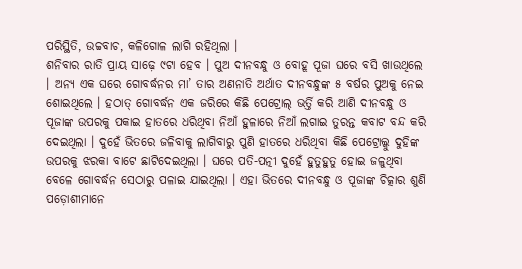ପରିସ୍ଥିତି, ଉଚ୍ଚବାଚ, କଳିଗୋଳ ଲାଗି ରହିଥିଲା ।
ଶନିବାର ରାତି ପ୍ରାୟ ସାଢ଼େ ୯ଟା ହେବ । ପୁଅ ଦୀନବନ୍ଧୁ ଓ ବୋହୂ ପୂଜା ଘରେ ବସି ଖାଉଥିଲେ । ଅନ୍ୟ ଏକ ଘରେ ଗୋବର୍ଦ୍ଧନର ମା’ ତାର ଅଣନାତି ଅର୍ଥାତ ଦୀନବନ୍ଧୁଙ୍କ ୫ ବର୍ଷର ପୁଅକୁ ନେଇ ଶୋଇଥିଲେ । ହଠାତ୍ ଗୋବର୍ଦ୍ଧନ ଏକ ଜରିରେ କିଛି ପେଟ୍ରୋଲ୍ ଭର୍ତ୍ତି କରି ଆଣି ଦୀନବନ୍ଧୁ ଓ ପୂଜାଙ୍କ ଉପରକୁ ପକାଇ ହାତରେ ଧରିଥିବା ନିଆଁ ହୁଳାରେ ନିଆଁ ଲଗାଇ ତୁରନ୍ତ କବାଟ ବନ୍ଦ କରି ଦେଇଥିଲା । ଦୁହେଁ ଭିତରେ ଜଳିବାକୁ ଲାଗିବାରୁ ପୁଣି ହାତରେ ଧରିଥିବା କିଛି ପେଟ୍ରୋଲ୍କୁ ଦୁହିଙ୍କ ଉପରକୁ ଝରକା ବାଟେ ଛାଟିଦେଇଥିଲା । ଘରେ ପତି-ପତ୍ନୀ ଦୁହେଁ ହୁତୁହୁତୁ ହୋଇ ଜଳୁଥିବା ବେଳେ ଗୋବର୍ଦ୍ଧନ ସେଠାରୁ ପଳାଇ ଯାଇଥିଲା । ଏହା ଭିତରେ ଦୀନବନ୍ଧୁ ଓ ପୂଜାଙ୍କ ଚିତ୍କାର ଶୁଣି ପଡ଼ୋଶୀମାନେ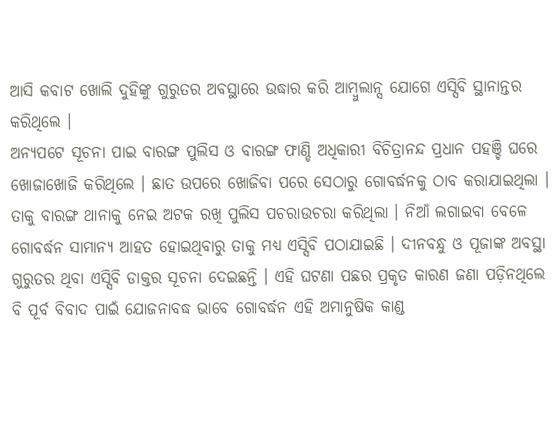ଆସି କବାଟ ଖୋଲି ଦୁହିଙ୍କୁ ଗୁରୁତର ଅବସ୍ଥାରେ ଉଦ୍ଧାର କରି ଆମ୍ବୁଲାନ୍ସ ଯୋଗେ ଏସ୍ସିବି ସ୍ଥାନାନ୍ତର କରିଥିଲେ ।
ଅନ୍ୟପଟେ ସୂଚନା ପାଇ ବାରଙ୍ଗ ପୁଲିସ ଓ ବାରଙ୍ଗ ଫାଣ୍ଡି ଅଧିକାରୀ ବିଚିତ୍ରାନନ୍ଦ ପ୍ରଧାନ ପହଞ୍ଚି ଘରେ ଖୋଜାଖୋଜି କରିଥିଲେ । ଛାତ ଉପରେ ଖୋଜିବା ପରେ ସେଠାରୁ ଗୋବର୍ଦ୍ଧନକୁ ଠାବ କରାଯାଇଥିଲା । ତାକୁ ବାରଙ୍ଗ ଥାନାକୁ ନେଇ ଅଟକ ରଖି ପୁଲିସ ପଚରାଉଚରା କରିଥିଲା । ନିଆଁ ଲଗାଇବା ବେଳେ ଗୋବର୍ଦ୍ଧନ ସାମାନ୍ୟ ଆହତ ହୋଇଥିବାରୁ ତାକୁ ମଧ୍ୟ ଏସ୍ସିବି ପଠାଯାଇଛି । ଦୀନବନ୍ଧୁ ଓ ପୂଜାଙ୍କ ଅବସ୍ଥା ଗୁରୁତର ଥିବା ଏସ୍ସିବି ଡାକ୍ତର ସୂଚନା ଦେଇଛନ୍ତି । ଏହି ଘଟଣା ପଛର ପ୍ରକୃତ କାରଣ ଜଣା ପଡ଼ିନଥିଲେ ବି ପୂର୍ବ ବିବାଦ ପାଇଁ ଯୋଜନାବଦ୍ଧ ଭାବେ ଗୋବର୍ଦ୍ଧନ ଏହି ଅମାନୁଷିକ କାଣ୍ଡ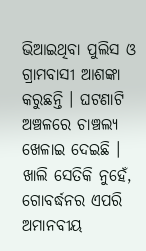ଭିଆଇଥିବା ପୁଲିସ ଓ ଗ୍ରାମବାସୀ ଆଶଙ୍କା କରୁଛନ୍ତି । ଘଟଣାଟି ଅଞ୍ଚଳରେ ଚାଞ୍ଚଲ୍ୟ ଖେଳାଇ ଦେଇଛି । ଖାଲି ସେତିକି ନୁହେଁ, ଗୋବର୍ଦ୍ଧନର ଏପରି ଅମାନବୀୟ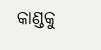କାଣ୍ଡକୁ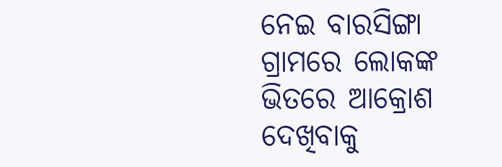ନେଇ ବାରସିଙ୍ଗା ଗ୍ରାମରେ ଲୋକଙ୍କ ଭିତରେ ଆକ୍ରୋଶ ଦେଖିବାକୁ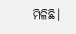ମିଳିଛି।